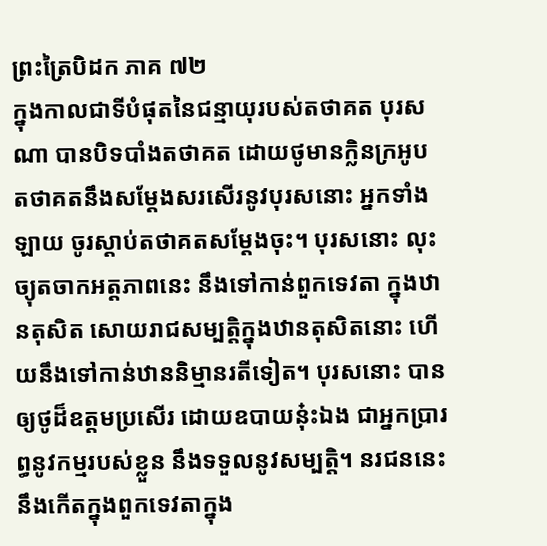ព្រះត្រៃបិដក ភាគ ៧២
ក្នុងកាលជាទីបំផុតនៃជន្មាយុរបស់តថាគត បុរសណា បានបិទបាំងតថាគត ដោយថូមានក្លិនក្រអូប តថាគតនឹងសម្តែងសរសើរនូវបុរសនោះ អ្នកទាំងឡាយ ចូរស្តាប់តថាគតសម្តែងចុះ។ បុរសនោះ លុះច្យុតចាកអត្តភាពនេះ នឹងទៅកាន់ពួកទេវតា ក្នុងឋានតុសិត សោយរាជសម្បត្តិក្នុងឋានតុសិតនោះ ហើយនឹងទៅកាន់ឋាននិម្មានរតីទៀត។ បុរសនោះ បានឲ្យថូដ៏ឧត្តមប្រសើរ ដោយឧបាយនុ៎ះឯង ជាអ្នកប្រារព្ធនូវកម្មរបស់ខ្លួន នឹងទទួលនូវសម្បត្តិ។ នរជននេះ នឹងកើតក្នុងពួកទេវតាក្នុង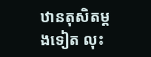ឋានតុសិតម្តងទៀត លុះ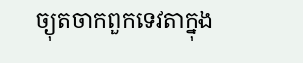ច្យុតចាកពួកទេវតាក្នុង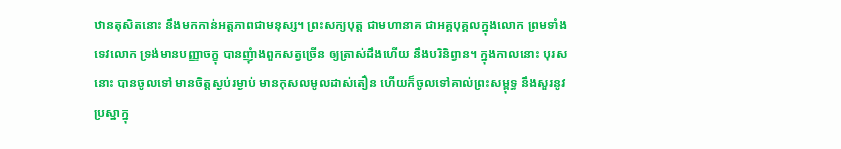ឋានតុសិតនោះ នឹងមកកាន់អត្តភាពជាមនុស្ស។ ព្រះសក្យបុត្ត ជាមហានាគ ជាអគ្គបុគ្គលក្នុងលោក ព្រមទាំងទេវលោក ទ្រង់មានបញ្ញាចក្ខុ បានញុំាងពួកសត្វច្រើន ឲ្យត្រាស់ដឹងហើយ នឹងបរិនិព្វាន។ ក្នុងកាលនោះ បុរសនោះ បានចូលទៅ មានចិត្តស្ងប់រម្ងាប់ មានកុសលមូលដាស់តឿន ហើយក៏ចូលទៅគាល់ព្រះសម្ពុទ្ធ នឹងសួរនូវប្រស្នាក្នុ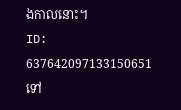ងកាលនោះ។
ID: 637642097133150651
ទៅ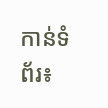កាន់ទំព័រ៖